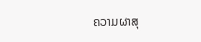ຄວາມຜາສຸ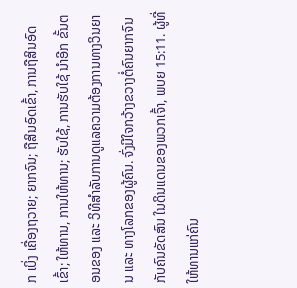ກ ເບິ່ງ ເຄື່ອງຖວາຍ; ຍາກຈົນ; ຖືສິນອົດເຂົ້າ, ການຖືສິນອົດເຂົ້າ; ໃຫ້ທານ, ການໃຫ້ທານ; ຮັບໃຊ້, ການຮັບໃຊ້ ນຳອີກ ຂັ້ນຕອນຂອງ ແລະ ວິທີສຳລັບການດູແລຄວາມຕ້ອງການທາງວິນຍານ ແລະ ທາງໂລກຂອງຜູ້ຄົນ. ຈົ່ງມີໃຈກວ້າງຂວາງຕໍ່ຄົນຍາກຈົນ ກັບຄົນຂັດສົນ ໃນດິນແດນຂອງພວກເຈົ້າ, ພບຍ 15:11. ຜູ້ທີ່ໃຫ້ທານແກ່ຄົນ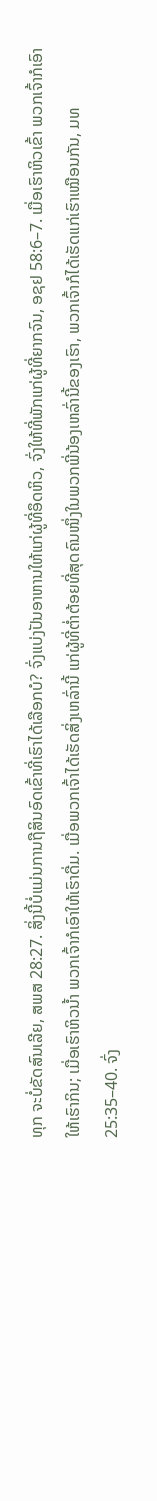ທຸກ ຈະບໍ່ຂັດສົນເລີຍ, ສພສ 28:27. ສິ່ງນີ້ບໍ່ແມ່ນການຖືສິນອົດເຂົ້າທີ່ເຮົາໄດ້ເລືອກບໍ? ຈົ່ງແບ່ງປັນອາຫານໃຫ້ແກ່ຜູ້ທີ່ອຶດຫິວ, ຈົ່ງໃຫ້ທີ່ພັກແກ່ຜູ້ທີ່ຍາກຈົນ, ອຊຢ 58:6–7. ເມື່ອເຮົາຫິວເຂົ້າ ພວກເຈົ້າກໍເອົາໃຫ້ເຮົາກິນ; ເມື່ອເຮົາຫິວນ້ຳ ພວກເຈົ້າກໍເອົາໃຫ້ເຮົາດື່ມ. ເມື່ອພວກເຈົ້າໄດ້ເຮັດສິ່ງເຫລົ່ານີ້ ແກ່ຜູ້ທີ່ຕ່ຳຕ້ອຍທີ່ສຸດຄົນໜຶ່ງໃນພວກພີ່ນ້ອງເຫລົ່ານີ້ຂອງເຮົາ, ພວກເຈົ້າກໍໄດ້ເຮັດແກ່ເຮົາເໝືອນກັນ, ມທ 25:35–40. ຈົ່ງ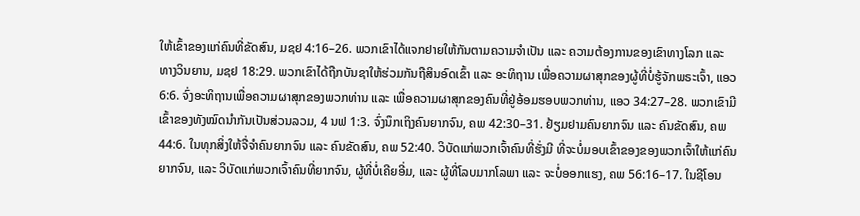ໃຫ້ເຂົ້າຂອງແກ່ຄົນທີ່ຂັດສົນ, ມຊຢ 4:16–26. ພວກເຂົາໄດ້ແຈກຢາຍໃຫ້ກັນຕາມຄວາມຈຳເປັນ ແລະ ຄວາມຕ້ອງການຂອງເຂົາທາງໂລກ ແລະ ທາງວິນຍານ, ມຊຢ 18:29. ພວກເຂົາໄດ້ຖືກບັນຊາໃຫ້ຮ່ວມກັນຖືສິນອົດເຂົ້າ ແລະ ອະທິຖານ ເພື່ອຄວາມຜາສຸກຂອງຜູ້ທີ່ບໍ່ຮູ້ຈັກພຣະເຈົ້າ, ແອວ 6:6. ຈົ່ງອະທິຖານເພື່ອຄວາມຜາສຸກຂອງພວກທ່ານ ແລະ ເພື່ອຄວາມຜາສຸກຂອງຄົນທີ່ຢູ່ອ້ອມຮອບພວກທ່ານ, ແອວ 34:27–28. ພວກເຂົາມີເຂົ້າຂອງທັງໝົດນຳກັນເປັນສ່ວນລວມ, 4 ນຟ 1:3. ຈົ່ງນຶກເຖິງຄົນຍາກຈົນ, ຄພ 42:30–31. ຢ້ຽມຢາມຄົນຍາກຈົນ ແລະ ຄົນຂັດສົນ, ຄພ 44:6. ໃນທຸກສິ່ງໃຫ້ຈື່ຈຳຄົນຍາກຈົນ ແລະ ຄົນຂັດສົນ, ຄພ 52:40. ວິບັດແກ່ພວກເຈົ້າຄົນທີ່ຮັ່ງມີ ທີ່ຈະບໍ່ມອບເຂົ້າຂອງຂອງພວກເຈົ້າໃຫ້ແກ່ຄົນຍາກຈົນ, ແລະ ວິບັດແກ່ພວກເຈົ້າຄົນທີ່ຍາກຈົນ, ຜູ້ທີ່ບໍ່ເຄີຍອີ່ມ, ແລະ ຜູ້ທີ່ໂລບມາກໂລພາ ແລະ ຈະບໍ່ອອກແຮງ, ຄພ 56:16–17. ໃນຊີໂອນ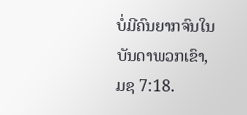ບໍ່ມີຄົນຍາກຈົນໃນບັນດາພວກເຂົາ, ມຊ 7:18.